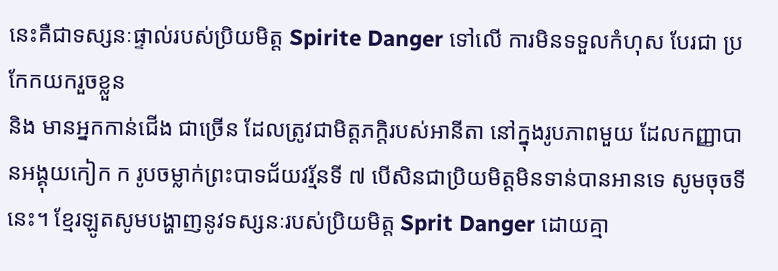នេះគឺជាទស្សនៈផ្ទាល់របស់ប្រិយមិត្ត Spirite Danger ទៅលើ ការមិនទទួលកំហុស បែរជា ប្រកែកយករួចខ្លួន
និង មានអ្នកកាន់ជើង ជាច្រើន ដែលត្រូវជាមិត្តភក្ដិរបស់អានីតា នៅក្នុងរូបភាពមួយ ដែលកញ្ញាបានអង្គុយកៀក ក រូបចម្លាក់ព្រះបាទជ័យវរ្ម័នទី ៧ បើសិនជាប្រិយមិត្តមិនទាន់បានអានទេ សូមចុចទីនេះ។ ខ្មែរឡូតសូមបង្ហាញនូវទស្សនៈរបស់ប្រិយមិត្ត Sprit Danger ដោយគ្មា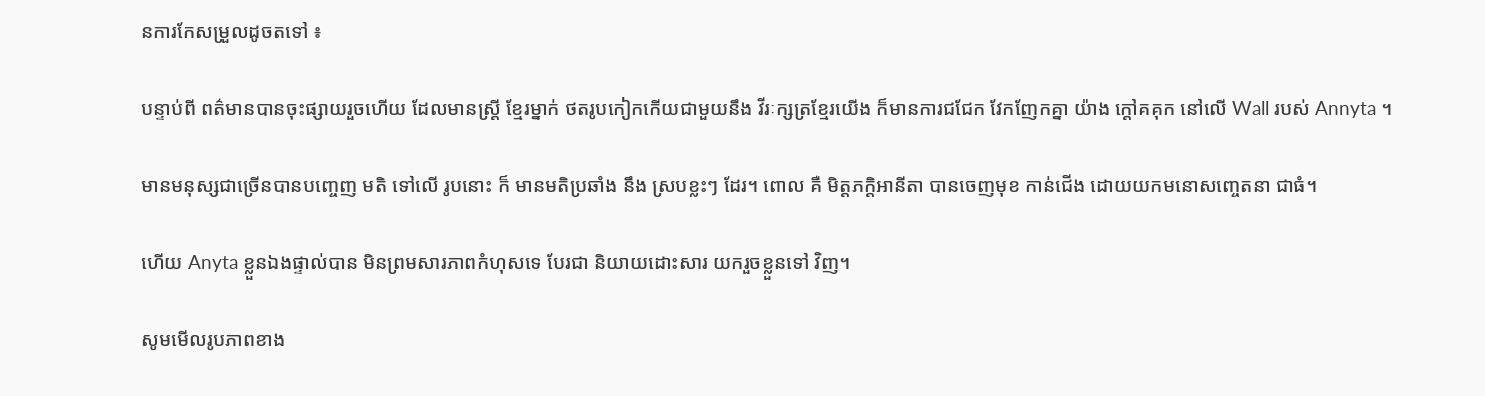នការកែសម្រួលដូចតទៅ ៖

បន្ទាប់ពី ពត៌មានបានចុះផ្សាយរួចហើយ ដែលមានស្រ្ដី ខ្មែរម្នាក់ ថតរូបកៀកកើយជាមួយនឹង វីរៈក្សត្រខ្មែរយើង ក៏មានការជជែក វែកញែកគ្នា យ៉ាង ក្ដៅគគុក នៅលើ Wall របស់ Annyta ។

មានមនុស្សជាច្រើនបានបញ្ចេញ មតិ ទៅលើ រូបនោះ ក៏ មានមតិប្រឆាំង នឹង ស្របខ្លះៗ ដែរ។ ពោល គឺ មិត្តភក្ដិអានីតា បានចេញមុខ កាន់ជើង ដោយយកមនោសញ្ចេតនា ជាធំ។

ហើយ Anyta ខ្លួនឯងផ្ទាល់បាន មិនព្រមសារភាពកំហុសទេ បែរជា និយាយដោះសារ យករួចខ្លួនទៅ វិញ។

សូមមើលរូបភាពខាង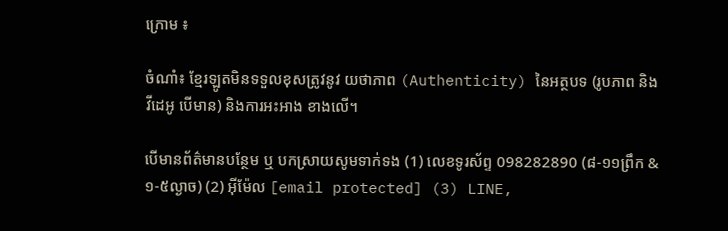ក្រោម ៖

ចំណាំ៖ ខ្មែរឡូតមិនទទួលខុសត្រូវនូវ យថាភាព (Authenticity) នៃអត្ថបទ (រូបភាព និង វីដេអូ បើមាន) និងការអះអាង ខាងលើ។

បើមានព័ត៌មានបន្ថែម ឬ បកស្រាយសូមទាក់ទង (1) លេខទូរស័ព្ទ 098282890 (៨-១១ព្រឹក & ១-៥ល្ងាច) (2) អ៊ីម៉ែល [email protected] (3) LINE,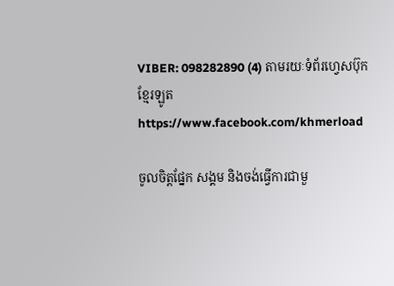VIBER: 098282890 (4) តាមរយៈទំព័រហ្វេសប៊ុកខ្មែរឡូត https://www.facebook.com/khmerload

ចូលចិត្តផ្នែក សង្គម និងចង់ធ្វើការជាមួ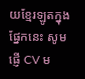យខ្មែរឡូតក្នុងផ្នែកនេះ សូមផ្ញើ CV ម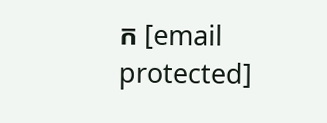ក [email protected]